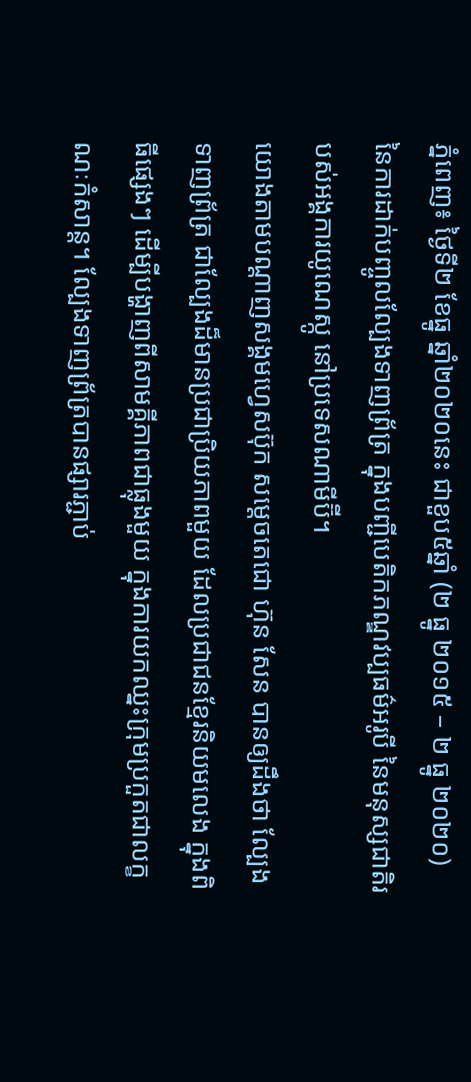ភ្នំពេញ៖ ថ្ងៃទី២ ខែធ្នូ ឆ្នាំ២០២០នេះ ជាខួប៥ឆ្នាំ (២ ធ្នូ ២០១៥ – ២ ធ្នូ ២០២០) នៃការដាក់បញ្ចូលល្បែងទាញព្រ័ត្រ ក្នុងបញ្ជីបេតិកភណ្ឌវប្បធម៌អរូបី នៃមនុស្សជាតិរបស់អង្គការយូណេស្កូ នៅប្រទេសណាមីប៊ី។
យោងតាមបណ្ដាញសង្គមហ្វេសប៊ុក សម្ដេចតេជោ ហ៊ុន សែន បានឲ្យដឹងថា ល្បែងទាញព្រ័ត្រ ជាល្បែងដ៏មានប្រជាប្រិយភាពមួយ ដែលប្រជាជនខ្មែរនិយមលេង ក្នុងពិធីផ្សេងៗ ដើម្បីបង្ហាញពីសាមគ្គីភាពជាធ្លុងមួយ ក្នុងការយកឈ្នះក្រុមប្រកួតជាលក្ខណៈកំសាន្ត។ ល្បែងទាញព្រ័ត្របានផ្សារភ្ជាប់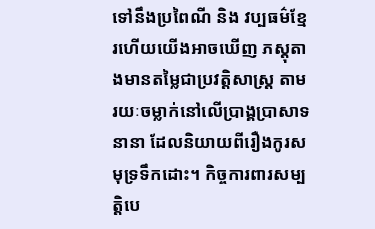ទៅនឹងប្រពៃណី និង វប្បធម៌ខ្មែរហើយយើងអាចឃើញ ភស្តុតាងមានតម្លៃជាប្រវត្តិសាស្ត្រ តាមរយៈចម្លាក់នៅលើប្រាង្គប្រាសាទនានា ដែលនិយាយពីរឿងកូរសមុទ្រទឹកដោះ។ កិច្ចការពារសម្បត្តិបេ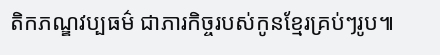តិកភណ្ឌវប្បធម៌ ជាភារកិច្ចរបស់កូនខ្មែរគ្រប់ៗរូប៕